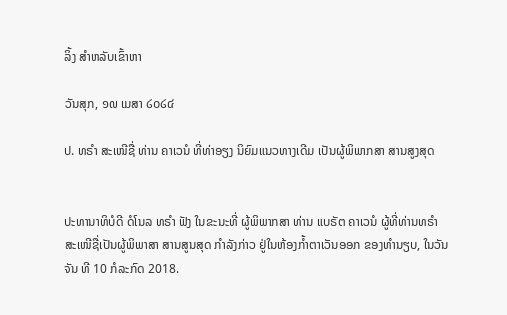ລິ້ງ ສຳຫລັບເຂົ້າຫາ

ວັນສຸກ, ໑໙ ເມສາ ໒໐໒໔

ປ. ທຣຳ ສະເໜີຊື່ ທ່ານ ຄາເວນໍ ທີ່ທ່າອຽງ ນິຍົມແນວທາງເດີມ ເປັນຜູ້ພິພາກສາ ສານສູງສຸດ


ປະທານາທິບໍດີ ດໍໂນລ ທຣຳ ຟັງ ໃນຂະນະທີ່ ຜູ້ພິພາກສາ ທ່ານ ແບຣັຕ ຄາເວນໍ ຜູ້ທີ່ທ່ານທຣຳ ສະເໜີຊື່ເປັນຜູ້ພິພາສາ ສານສູນສຸດ ກຳລັງກ່າວ ຢູ່ໃນຫ້ອງກ້ຳຕາເວັນອອກ ຂອງທຳນຽບ, ໃນວັນຈັນ ທີ 10 ກໍລະກົດ 2018.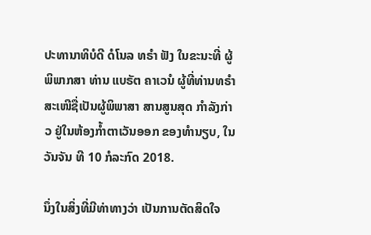ປະທານາທິບໍດີ ດໍໂນລ ທຣຳ ຟັງ ໃນຂະນະທີ່ ຜູ້ພິພາກສາ ທ່ານ ແບຣັຕ ຄາເວນໍ ຜູ້ທີ່ທ່ານທຣຳ ສະເໜີຊື່ເປັນຜູ້ພິພາສາ ສານສູນສຸດ ກຳລັງກ່າວ ຢູ່ໃນຫ້ອງກ້ຳຕາເວັນອອກ ຂອງທຳນຽບ, ໃນວັນຈັນ ທີ 10 ກໍລະກົດ 2018.

ນຶ່ງໃນສິ່ງທີ່ມີທ່າທາງວ່າ ເປັນການຕັດສິດໃຈ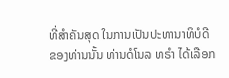ທີ່ສຳຄັນສຸດ ໃນການເປັນປະທານາທິບໍດີ
ຂອງທ່ານນັ້ນ ທ່ານດໍໂນລ ທຣຳ ໄດ້ເລືອກ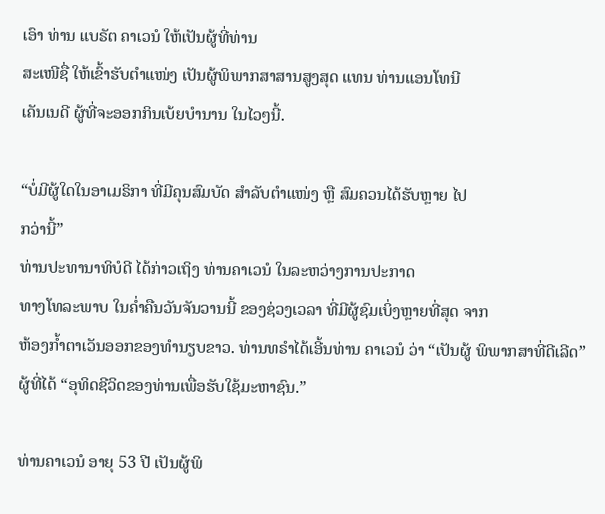ເອົາ ທ່ານ ແບຣັຕ ຄາເວນໍ ໃຫ້ເປັນຜູ້ທີ່ທ່ານ
ສະເໜີຊື່ ໃຫ້ເຂົ້າຮັບຕຳແໜ່ງ ເປັນຜູ້ພິພາກສາສານສູງສຸດ ແທນ ທ່ານແອນໂທນີ
ເຄັນເນດີ ຜູ້ທີ່ຈະອອກກິນເບ້ຍບຳນານ ໃນໄວໆນີ້.

“ບໍ່ມີຜູ້ໃດໃນອາເມຣິກາ ທີ່ມີຄຸນສົມບັດ ສຳລັບຕຳແໜ່ງ ຫຼື ສົມຄວນໄດ້ຮັບຫຼາຍ ໄປ
ກວ່ານີ້”
ທ່ານປະທານາທິບໍດີ ໄດ້ກ່າວເຖິງ ທ່ານຄາເວນໍ ໃນລະຫວ່າງການປະກາດ
ທາງໂທລະພາບ ໃນຄ່ຳຄືນວັນຈັນວານນີ້ ຂອງຊ່ວງເວລາ ທີ່ມີຜູ້ຊົມເບິ່ງຫຼາຍທີ່ສຸດ ຈາກ
ຫ້ອງກ້ຳຕາເວັນອອກຂອງທຳນຽບຂາວ. ທ່ານທຣຳໄດ້ເອີ້ນທ່ານ ຄາເວນໍ ວ່າ “ເປັນຜູ້ ພິພາກສາທີ່ດີເລີດ” ຜູ້ທີ່ໄດ້ “ອຸທິດຊີວິດຂອງທ່ານເພື່ອຮັບໃຊ້ມະຫາຊົນ.”

ທ່ານຄາເວນໍ ອາຍຸ 53 ປີ ເປັນຜູ້ພິ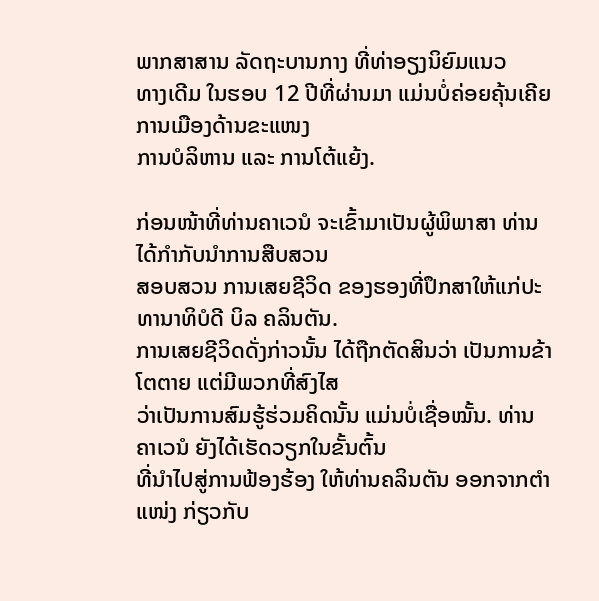ພາກສາສານ ລັດຖະບານກາງ ທີ່ທ່າອຽງນິຍົມແນວ
ທາງເດີມ ໃນຮອບ 12 ປີທີ່ຜ່ານມາ ແມ່ນບໍ່ຄ່ອຍຄຸ້ນເຄີຍ ການເມືອງດ້ານຂະແໜງ
ການບໍລິຫານ ແລະ ການໂຕ້ແຍ້ງ.

ກ່ອນໜ້າທີ່ທ່ານຄາເວນໍ ຈະເຂົ້າມາເປັນຜູ້ພິພາສາ ທ່ານໄດ້ກຳກັບນຳການສືບສວນ
ສອບສວນ ການເສຍຊີວິດ ຂອງຮອງທີ່ປຶກສາໃຫ້ແກ່ປະທານາທິບໍດີ ບິລ ຄລິນຕັນ.
ການເສຍຊີວິດດັ່ງກ່າວນັ້ນ ໄດ້ຖືກຕັດສິນວ່າ ເປັນການຂ້າໂຕຕາຍ ແຕ່ມີພວກທີ່ສົງໄສ
ວ່າເປັນການສົມຮູ້ຮ່ວມຄິດນັ້ນ ແມ່ນບໍ່ເຊື່ອໝັ້ນ. ທ່ານຄາເວນໍ ຍັງໄດ້ເຮັດວຽກໃນຂັ້ນຕົ້ນ
ທີ່ນຳໄປສູ່ການຟ້ອງຮ້ອງ ໃຫ້ທ່ານຄລິນຕັນ ອອກຈາກຕຳແໜ່ງ ກ່ຽວກັບ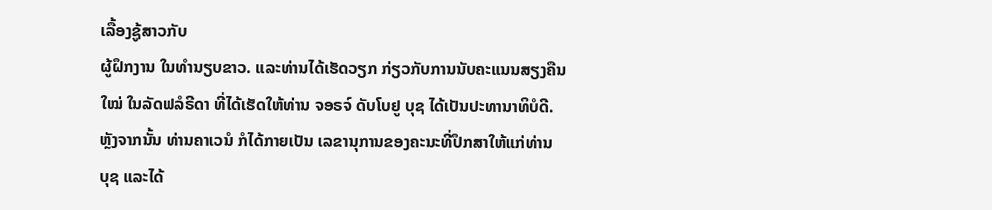ເລື້ອງຊູ້ສາວກັບ
ຜູ້ຝຶກງານ ໃນທຳນຽບຂາວ. ແລະທ່ານໄດ້ເຮັດວຽກ ກ່ຽວກັບການນັບຄະແນນສຽງຄືນ
ໃໝ່ ໃນລັດຟລໍຣີດາ ທີ່ໄດ້ເຮັດໃຫ້ທ່ານ ຈອຣຈ໌ ດັບໂບຢູ ບຸຊ ໄດ້ເປັນປະທານາທິບໍດີ.
ຫຼັງຈາກນັ້ນ ທ່ານຄາເວນໍ ກໍໄດ້ກາຍເປັນ ເລຂານຸການຂອງຄະນະທີ່ປຶກສາໃຫ້ແກ່ທ່ານ
ບຸຊ ແລະໄດ້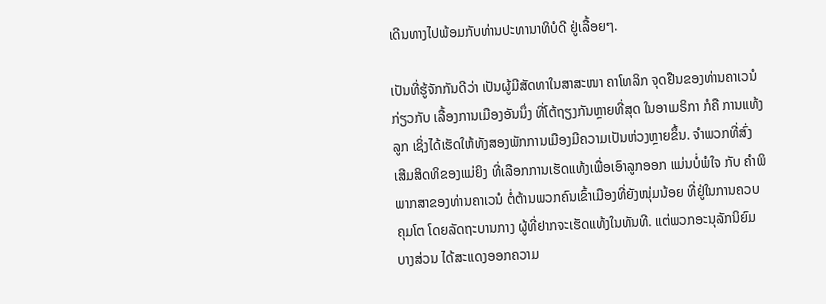ເດີນທາງໄປພ້ອມກັບທ່ານປະທານາທິບໍດີ ຢູ່ເລື້ອຍໆ.

ເປັນທີ່ຮູ້ຈັກກັນດີວ່າ ເປັນຜູ້ມີສັດທາໃນສາສະໜາ ຄາໂທລິກ ຈຸດຢືນຂອງທ່ານຄາເວນໍ
ກ່ຽວກັບ ເລື້ອງການເມືອງອັນນຶ່ງ ທີ່ໂຕ້ຖຽງກັນຫຼາຍທີ່ສຸດ ໃນອາເມຣິກາ ກໍຄື ການແທ້ງ
ລູກ ເຊິ່ງໄດ້ເຮັດໃຫ້ທັງສອງພັກການເມືອງມີຄວາມເປັນຫ່ວງຫຼາຍຂຶ້ນ. ຈຳພວກທີ່ສົ່ງ
ເສີມສິດທິຂອງແມ່ຍິງ ທີ່ເລືອກການເຮັດແທ້ງເພື່ອເອົາລູກອອກ ແມ່ນບໍ່ພໍໃຈ ກັບ ຄຳພິ
ພາກສາຂອງທ່ານຄາເວນໍ ຕໍ່ຕ້ານພວກຄົນເຂົ້າເມືອງທີ່ຍັງໜຸ່ມນ້ອຍ ທີ່ຢູ່ໃນການຄວບ
ຄຸມໂຕ ໂດຍລັດຖະບານກາງ ຜູ້ທີ່ຢາກຈະເຮັດແທ້ງໃນທັນທີ. ແຕ່ພວກອະນຸລັກນິຍົມ
ບາງສ່ວນ ໄດ້ສະແດງອອກຄວາມ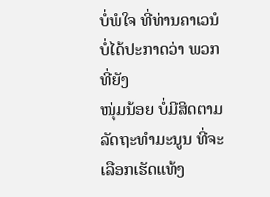ບໍ່ພໍໃຈ ທີ່ທ່ານຄາເວນໍ ບໍ່ໄດ້ປະກາດວ່າ ພວກທີ່ຍັງ
ໜຸ່ມນ້ອຍ ບໍ່ມີສິດຕາມລັດຖະທຳມະນູນ ທີ່ຈະເລືອກເຮັດແທ້ງ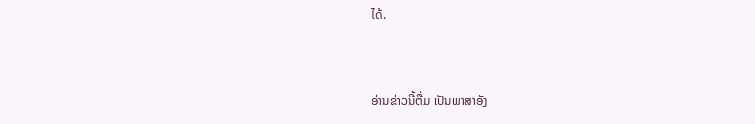ໄດ້.


ອ່ານຂ່າວນີ້ຕື່ມ ເປັນພາສາອັງ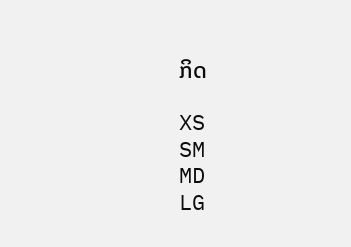ກິດ

XS
SM
MD
LG